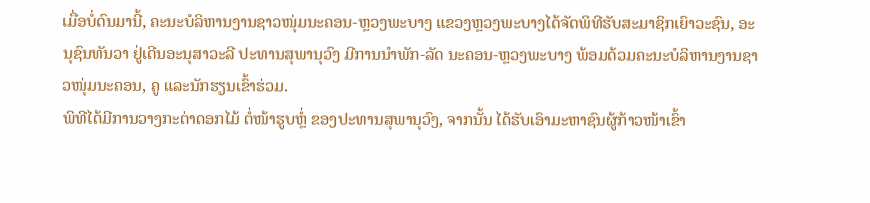ເມື່ອບໍ່ດົນມານີ້, ຄະນະບໍລິຫານງານຊາວໜຸ່ມນະຄອນ-ຫຼວງພະບາງ ແຂວງຫຼວງພະບາງໄດ້ຈັດພິທີຮັບສະມາຊິກເຍົາວະຊົນ, ອະນຸຊົນທັນວາ ຢູ່ເດີນອະນຸສາວະລີ ປະທານສຸພານຸວົງ ມີການນໍາພັກ-ລັດ ນະຄອນ-ຫຼວງພະບາງ ພ້ອມດ້ວມຄະນະບໍລິຫານງານຊາວໜຸ່ມນະຄອນ, ຄູ ແລະນັກຮຽນເຂົ້າຮ່ວມ.
ພິທີໄດ້ມີການວາງກະຕ່າດອກໄມ້ ຕໍ່ໜ້າຮູບຫຼໍ່ ຂອງປະທານສຸພານຸວົງ, ຈາກນັ້ນ ໄດ້ຮັບເອົາມະຫາຊົນຜູ້ກ້າວໜ້າເຂົ້າ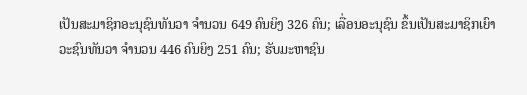ເປັນສະມາຊິກອະນຸຊົນທັນວາ ຈຳນວນ 649 ຄົນຍິງ 326 ຄົນ; ເລື່ອນອະນຸຊົນ ຂຶ້ນເປັນສະມາຊິກເຍົາວະຊົນທັນວາ ຈຳນວນ 446 ຄົນຍິງ 251 ຄົນ; ຮັບມະຫາຊົນ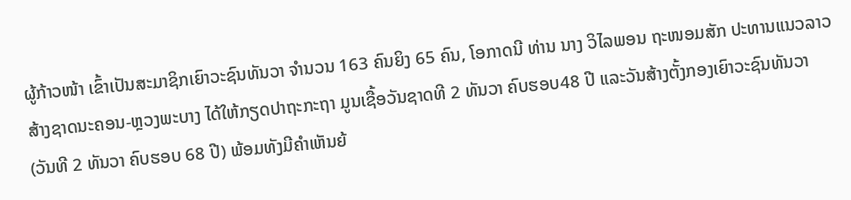ຜູ້ກ້າວໜ້າ ເຂົ້າເປັນສະມາຊິກເຍົາວະຊົນທັນວາ ຈຳນວນ 163 ຄົນຍິງ 65 ຄົນ, ໂອກາດນີ ທ່ານ ນາງ ວິໄລພອນ ຖະໜອມສັກ ປະທານແນວລາວສ້າງຊາດນະຄອນ-ຫຼວງພະບາງ ໄດ້ໃຫ້ກຽດປາຖະກະຖາ ມູນເຊື້ອວັນຊາດທີ 2 ທັນວາ ຄົບຮອບ48 ປີ ແລະວັນສ້າງຕັ້ງກອງເຍົາວະຊົນທັນວາ (ວັນທີ 2 ທັນວາ ຄົບຮອບ 68 ປີ) ພ້ອມທັງມີຄໍາເຫັນຍ້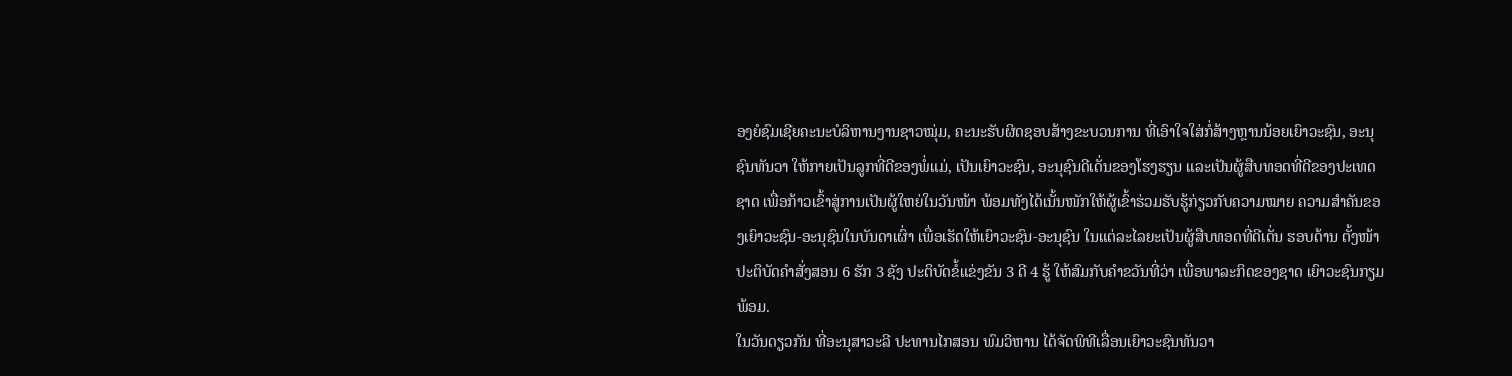ອງຍໍຊົມເຊີຍຄະນະບໍລິຫານງານຊາວໝຸ່ມ, ຄະນະຮັບຜິດຊອບສ້າງຂະບວນການ ທີ່ເອົາໃຈໃສ່ກໍ່ສ້າງຫຼານນ້ອຍເຍົາວະຊົນ, ອະນຸຊົນທັນວາ ໃຫ້ກາຍເປັນລູກທີ່ດີຂອງພໍ່ແມ່, ເປັນເຍົາວະຊົນ, ອະນຸຊົນດີເດັ່ນຂອງໂຮງຮຽນ ແລະເປັນຜູ້ສືບທອດທີ່ດີຂອງປະເທດຊາດ ເພື່ອກ້າວເຂົ້າສູ່ການເປັນຜູ້ໃຫຍ່ໃນວັນໜ້າ ພ້ອມທັງໄດ້ເນັ້ນໜັກໃຫ້ຜູ້ເຂົ້າຮ່ວມຮັບຮູ້ກ່ຽວກັບຄວາມໝາຍ ຄວາມສໍາຄັນຂອງເຍົາວະຊົນ-ອະນຸຊົນໃນບັນດາເຜົ່າ ເພື່ອເຮັດໃຫ້ເຍົາວະຊົນ-ອະນຸຊົນ ໃນແຕ່ລະໄລຍະເປັນຜູ້ສືບທອດທີ່ດີເດັ່ນ ຮອບດ້ານ ຕັ້ງໜ້າປະຕິບັດຄໍາສັ່ງສອນ 6 ຮັກ 3 ຊັງ ປະຕິບັດຂໍ້ແຂ່ງຂັນ 3 ດີ 4 ຮູ້ ໃຫ້ສົມກັບຄໍາຂວັນທີ່ວ່າ ເພື່ອພາລະກິດຂອງຊາດ ເຍົາວະຊົນກຽມພ້ອມ.
ໃນວັນດຽວກັນ ທີ່ອະນຸສາວະລີ ປະທານໄກສອນ ພົມວິຫານ ໄດ້ຈັດພິທີເລື່ອນເຍົາວະຊົນທັນວາ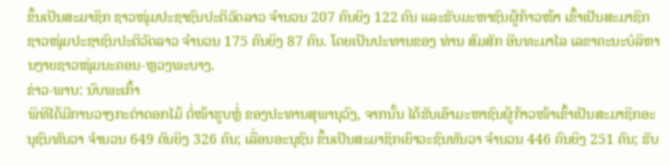ຂຶ້ນເປັນສະມາຊິກ ຊາວໜຸ່ມປະຊາຊົນປະຕິວັດລາວ ຈຳນວນ 207 ຄົນຍິງ 122 ຄົນ ແລະຮັບມະຫາຊົນຜູ້ກ້າວໜ້າ ເຂົ້າເປັນສະມາຊິກ ຊາວໜຸ່ມປະຊາຊົນປະຕິວັດລາວ ຈຳນວນ 175 ຄົນຍິງ 87 ຄົນ. ໂດຍເປັນປະທານຂອງ ທ່ານ ສົມສັກ ອີນທະມາໄລ ເລຂາຄະນະບໍລິຫານງາຍຊາວໜຸ່ມນະຄອນ-ຫຼວງພະບາງ.
ຂ່າວ-ພາບ: ນົບພະເກົ້າ
ພິທີໄດ້ມີການວາງກະຕ່າດອກໄມ້ ຕໍ່ໜ້າຮູບຫຼໍ່ ຂອງປະທານສຸພານຸວົງ, ຈາກນັ້ນ ໄດ້ຮັບເອົາມະຫາຊົນຜູ້ກ້າວໜ້າເຂົ້າເປັນສະມາຊິກອະນຸຊົນທັນວາ ຈຳນວນ 649 ຄົນຍິງ 326 ຄົນ; ເລື່ອນອະນຸຊົນ ຂຶ້ນເປັນສະມາຊິກເຍົາວະຊົນທັນວາ ຈຳນວນ 446 ຄົນຍິງ 251 ຄົນ; ຮັບ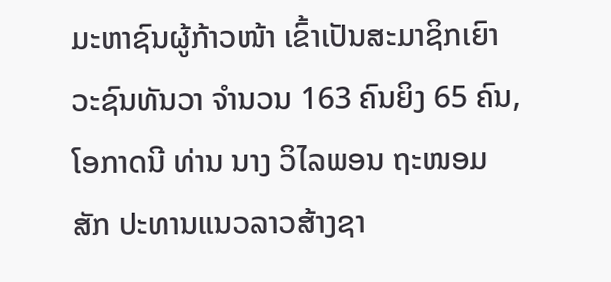ມະຫາຊົນຜູ້ກ້າວໜ້າ ເຂົ້າເປັນສະມາຊິກເຍົາວະຊົນທັນວາ ຈຳນວນ 163 ຄົນຍິງ 65 ຄົນ, ໂອກາດນີ ທ່ານ ນາງ ວິໄລພອນ ຖະໜອມສັກ ປະທານແນວລາວສ້າງຊາ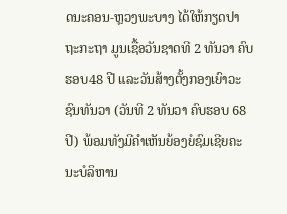ດນະຄອນ-ຫຼວງພະບາງ ໄດ້ໃຫ້ກຽດປາຖະກະຖາ ມູນເຊື້ອວັນຊາດທີ 2 ທັນວາ ຄົບຮອບ48 ປີ ແລະວັນສ້າງຕັ້ງກອງເຍົາວະຊົນທັນວາ (ວັນທີ 2 ທັນວາ ຄົບຮອບ 68 ປີ) ພ້ອມທັງມີຄໍາເຫັນຍ້ອງຍໍຊົມເຊີຍຄະນະບໍລິຫານ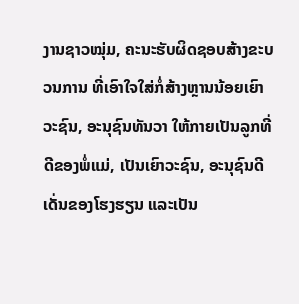ງານຊາວໝຸ່ມ, ຄະນະຮັບຜິດຊອບສ້າງຂະບວນການ ທີ່ເອົາໃຈໃສ່ກໍ່ສ້າງຫຼານນ້ອຍເຍົາວະຊົນ, ອະນຸຊົນທັນວາ ໃຫ້ກາຍເປັນລູກທີ່ດີຂອງພໍ່ແມ່, ເປັນເຍົາວະຊົນ, ອະນຸຊົນດີເດັ່ນຂອງໂຮງຮຽນ ແລະເປັນ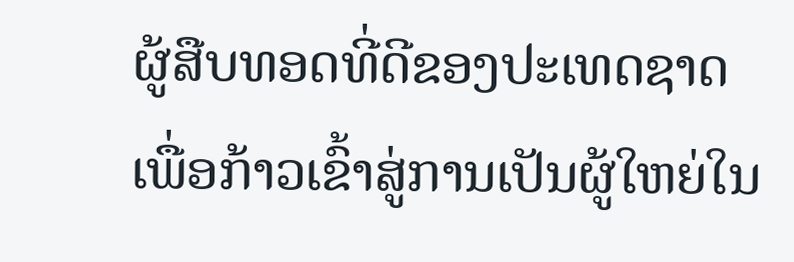ຜູ້ສືບທອດທີ່ດີຂອງປະເທດຊາດ ເພື່ອກ້າວເຂົ້າສູ່ການເປັນຜູ້ໃຫຍ່ໃນ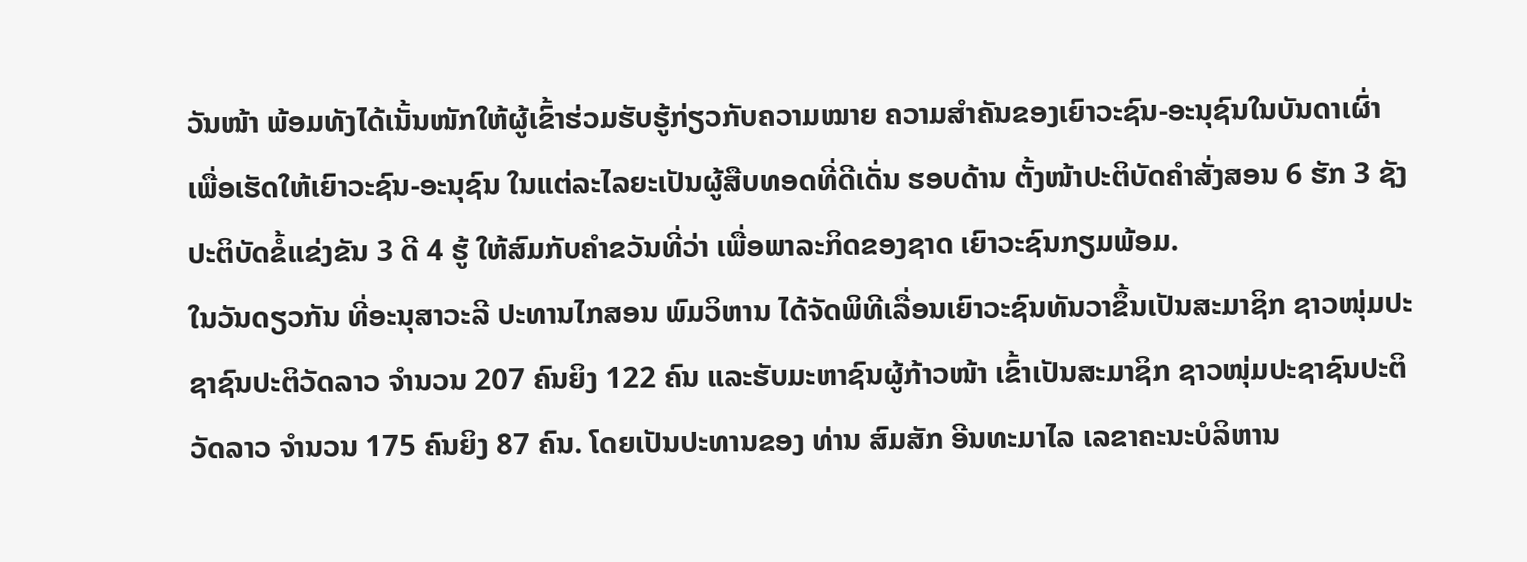ວັນໜ້າ ພ້ອມທັງໄດ້ເນັ້ນໜັກໃຫ້ຜູ້ເຂົ້າຮ່ວມຮັບຮູ້ກ່ຽວກັບຄວາມໝາຍ ຄວາມສໍາຄັນຂອງເຍົາວະຊົນ-ອະນຸຊົນໃນບັນດາເຜົ່າ ເພື່ອເຮັດໃຫ້ເຍົາວະຊົນ-ອະນຸຊົນ ໃນແຕ່ລະໄລຍະເປັນຜູ້ສືບທອດທີ່ດີເດັ່ນ ຮອບດ້ານ ຕັ້ງໜ້າປະຕິບັດຄໍາສັ່ງສອນ 6 ຮັກ 3 ຊັງ ປະຕິບັດຂໍ້ແຂ່ງຂັນ 3 ດີ 4 ຮູ້ ໃຫ້ສົມກັບຄໍາຂວັນທີ່ວ່າ ເພື່ອພາລະກິດຂອງຊາດ ເຍົາວະຊົນກຽມພ້ອມ.
ໃນວັນດຽວກັນ ທີ່ອະນຸສາວະລີ ປະທານໄກສອນ ພົມວິຫານ ໄດ້ຈັດພິທີເລື່ອນເຍົາວະຊົນທັນວາຂຶ້ນເປັນສະມາຊິກ ຊາວໜຸ່ມປະຊາຊົນປະຕິວັດລາວ ຈຳນວນ 207 ຄົນຍິງ 122 ຄົນ ແລະຮັບມະຫາຊົນຜູ້ກ້າວໜ້າ ເຂົ້າເປັນສະມາຊິກ ຊາວໜຸ່ມປະຊາຊົນປະຕິວັດລາວ ຈຳນວນ 175 ຄົນຍິງ 87 ຄົນ. ໂດຍເປັນປະທານຂອງ ທ່ານ ສົມສັກ ອີນທະມາໄລ ເລຂາຄະນະບໍລິຫານ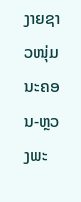ງາຍຊາວໜຸ່ມນະຄອນ-ຫຼວງພະ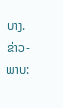ບາງ.
ຂ່າວ-ພາບ: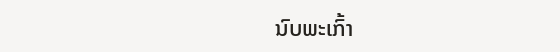ນົບພະເກົ້າ